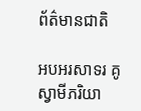ព័ត៌មានជាតិ

អបអរសាទរ គូស្វាមីភរិយា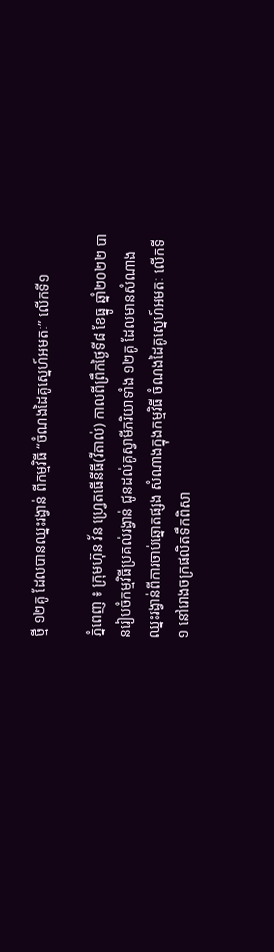ថ្មី ១២គូ ដែលបានឈ្នះរង្វាន់ ពីកម្មវិធី “ចំណងដៃគូស្នេហ៍អមតៈ” លើកទី១

ភ្នំពេញ ៖ ក្រុមហ៊ុន វ័ន ហ្វ្រេតធើនីធី(វីតាល់) កាលពីព្រឹកថ្ងៃទី៨ ខែធ្នូ ឆ្នាំ២០២២ បានរៀបចំកម្មវិធីប្រគល់រង្វាន់ ជូនដល់គូស្វាមីភរិយាទាំង ១២គូ ដែលមានសំណាង ឈ្នះរង្វាន់ពីការចាប់ឆ្នោតផ្សង សំណាងក្នុងកម្មវិធី ចំណងដៃគូស្នេហ៍អមតៈ លើកទី១ នៅរោងចក្រផលិតទឹកពិសា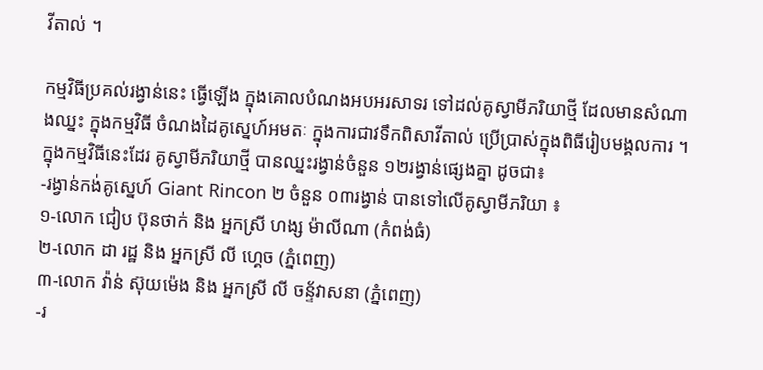វីតាល់ ។

កម្មវិធីប្រគល់រង្វាន់នេះ ធ្វើឡើង ក្នុងគោលបំណងអបអរសាទរ ទៅដល់គូស្វាមីភរិយាថ្មី ដែលមានសំណាងឈ្នះ ក្នុងកម្មវិធី ចំណងដៃគូស្នេហ៍អមតៈ ក្នុងការជាវទឹកពិសាវីតាល់ ប្រើប្រាស់ក្នុងពិធីរៀបមង្គលការ ។ ក្នុងកម្មវិធីនេះដែរ គូស្វាមីភរិយាថ្មី បានឈ្នះរង្វាន់ចំនួន ១២រង្វាន់ផ្សេងគ្នា ដូចជា៖
-រង្វាន់កង់គូស្នេហ៍ Giant Rincon ២ ចំនួន ០៣រង្វាន់ បានទៅលើគូស្វាមីភរិយា ៖
១-លោក ជៀប ប៊ុនថាក់ និង អ្នកស្រី ហង្ស ម៉ាលីណា (កំពង់ធំ)
២-លោក ដា រដ្ឋ និង អ្នកស្រី លី ហ្គេច (ភ្នំពេញ)
៣-លោក វ៉ាន់ ស៊ុយម៉េង និង អ្នកស្រី លី ចន័្ទវាសនា (ភ្នំពេញ)
-រ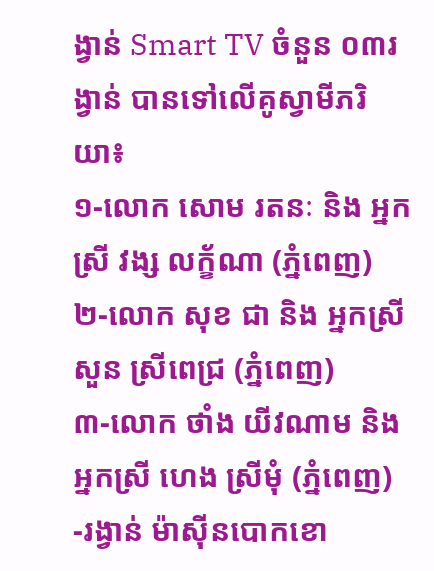ង្វាន់ Smart TV ចំនួន ០៣រង្វាន់ បានទៅលើគូស្វាមីភរិយា៖
១-លោក សោម រតនៈ និង អ្នកស្រី វង្ស លក្ខ័ណា (ភ្នំពេញ)
២-លោក សុខ ជា និង អ្នកស្រី សួន ស្រីពេជ្រ (ភ្នំពេញ)
៣-លោក ថាំង យីវណាម និង អ្នកស្រី ហេង ស្រីមុំ (ភ្នំពេញ)
-រង្វាន់ ម៉ាស៊ីនបោកខោ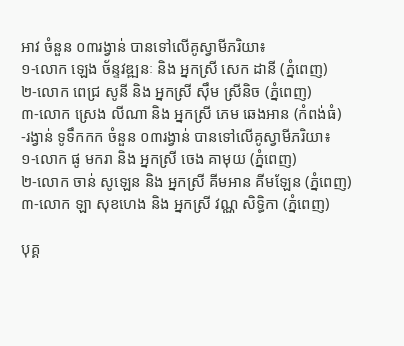អាវ ចំនួន ០៣រង្វាន់ បានទៅលើគូស្វាមីភរិយា៖
១-លោក ឡេង ច័ន្ទវឌ្ឍនៈ និង អ្នកស្រី សេក ដានី (ភ្នំពេញ)
២-លោក ពេជ្រ សូនី និង អ្នកស្រី សុឹម ស្រីនិច (ភ្នំពេញ)
៣-លោក ស្រេង លីណា និង អ្នកស្រី ភេម ឆេងអាន (កំពង់ធំ)
-រង្វាន់ ទូទឹកកក ចំនួន ០៣រង្វាន់ បានទៅលើគូស្វាមីភរិយា៖
១-លោក ផូ មករា និង អ្នកស្រី ចេង គាមុយ (ភ្នំពេញ)
២-លោក ចាន់ សូឡេន និង អ្នកស្រី គីមអាន គីមឡែន (ភ្នំពេញ)
៣-លោក ឡា សុខហេង និង អ្នកស្រី វណ្ណ សិទ្ធិកា (ភ្នំពេញ)

បុគ្គ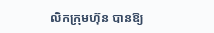លិកក្រុមហ៊ុន បានឱ្យ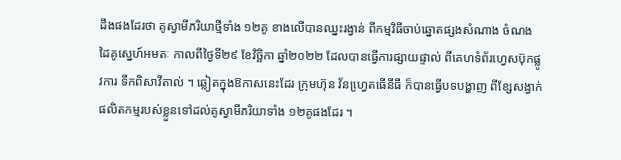ដឹងផងដែរថា គូស្វាមីភរិយាថ្មីទាំង ១២គូ ខាងលើបានឈ្នះរង្វាន់ ពីកម្មវិធីចាប់ឆ្នោតផ្សងសំណាង ចំណងដៃគូស្នេហ៍អមតៈ កាលពីថ្ងៃទី២៩ ខែវិច្ឆិកា ឆ្នាំ២០២២ ដែលបានធ្វើការផ្សាយផ្ទាល់ ពីគេហទំព័រហ្វេសប៊ុកផ្លូវការ ទឹកពិសាវីតាល់ ។ ឆ្លៀតក្នុងឱកាសនេះដែរ ក្រុមហ៊ុន វ័នហ្វេ្រតធើនីធី ក៏បានធ្វើបទបង្ហាញ ពីខ្សែសង្វាក់ផលិតកម្មរបស់ខ្លួនទៅដល់គូស្វាមីភរិយាទាំង ១២គូផងដែរ ។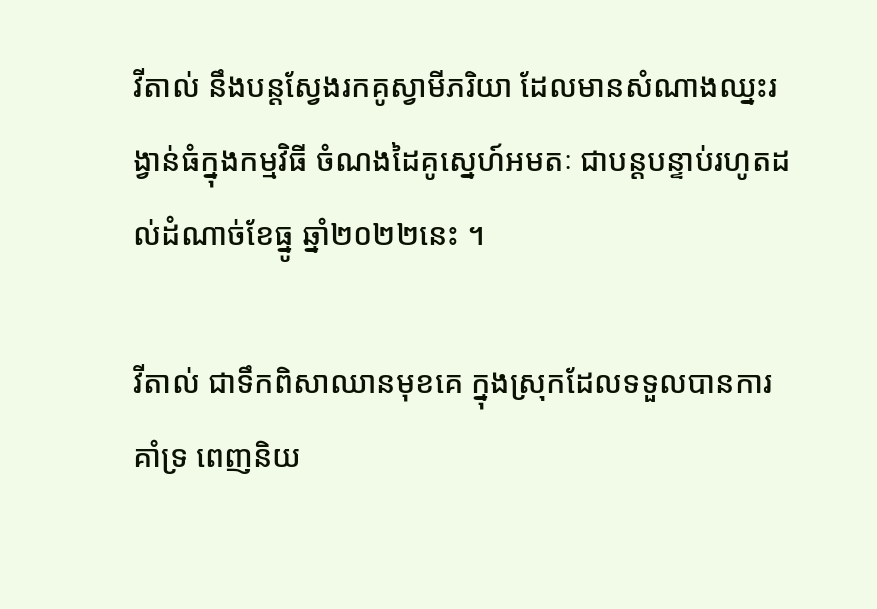វីតាល់ នឹងបន្តស្វែងរកគូស្វាមីភរិយា ដែលមានសំណាងឈ្នះរង្វាន់ធំក្នុងកម្មវិធី ចំណងដៃគូស្នេហ៍អមតៈ ជាបន្តបន្ទាប់រហូតដល់ដំណាច់ខែធ្នូ ឆ្នាំ២០២២នេះ ។

វីតាល់ ជាទឹកពិសាឈានមុខគេ ក្នុងស្រុកដែលទទួលបានការគាំទ្រ ពេញនិយ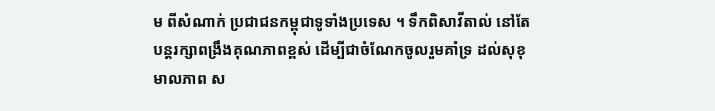ម ពីសំណាក់ ប្រជាជនកម្ពុជាទូទាំងប្រទេស ។ ទឹកពិសាវីតាល់ នៅតែបន្តរក្សាពង្រឹងគុណភាពខ្ពស់ ដើម្បីជាចំណែកចូលរួមគាំទ្រ ដល់សុខុមាលភាព ស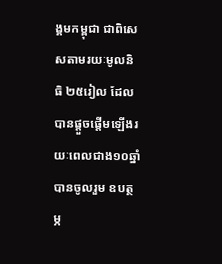ង្គមកម្ពុជា ជាពិសេសតាមរយៈមូលនិធិ ២៥រៀល ដែលបានផ្តួចផ្តើមឡើងរយៈពេលជាង១០ឆ្នាំ បានចូលរួម ឧបត្ថម្ភ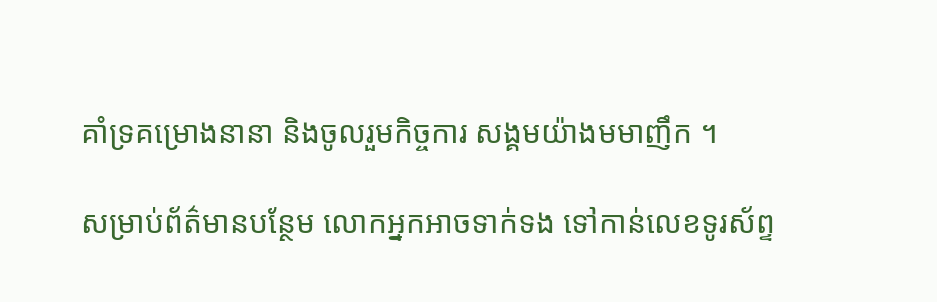គាំទ្រគម្រោងនានា និងចូលរួមកិច្ចការ សង្គមយ៉ាងមមាញឹក ។

សម្រាប់ព័ត៌មានបន្ថែម លោកអ្នកអាចទាក់ទង ទៅកាន់លេខទូរស័ព្ទ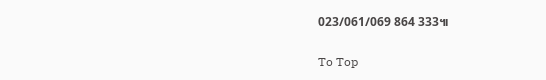023/061/069 864 333៕

To Top